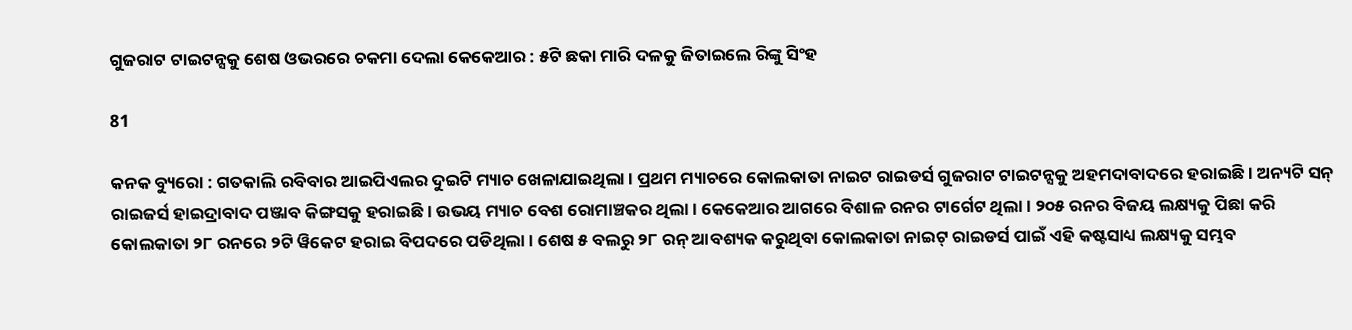ଗୁଜରାଟ ଟାଇଟନ୍ସକୁ ଶେଷ ଓଭରରେ ଚକମା ଦେଲା କେକେଆର : ୫ଟି ଛକା ମାରି ଦଳକୁ ଜିତାଇଲେ ରିଙ୍କୁ ସିଂହ

81

କନକ ବ୍ୟୁରୋ : ଗତକାଲି ରବିବାର ଆଇପିଏଲର ଦୁଇଟି ମ୍ୟାଚ ଖେଳାଯାଇଥିଲା । ପ୍ରଥମ ମ୍ୟାଚରେ କୋଲକାତା ନାଇଟ ରାଇଡର୍ସ ଗୁଜରାଟ ଟାଇଟନ୍ସକୁ ଅହମଦାବାଦରେ ହରାଇଛି । ଅନ୍ୟଟି ସନ୍ ରାଇଜର୍ସ ହାଇଦ୍ରାବାଦ ପଞ୍ଜାବ କିଙ୍ଗସକୁ ହରାଇଛି । ଉଭୟ ମ୍ୟାଚ ବେଶ ରୋମାଞ୍ଚକର ଥିଲା । କେକେଆର ଆଗରେ ବିଶାଳ ରନର ଟାର୍ଗେଟ ଥିଲା । ୨୦୫ ରନର ବିଜୟ ଲକ୍ଷ୍ୟକୁ ପିଛା କରି କୋଲକାତା ୨୮ ରନରେ ୨ଟି ୱିକେଟ ହରାଇ ବିପଦରେ ପଡିଥିଲା । ଶେଷ ୫ ବଲରୁ ୨୮ ରନ୍ ଆବଶ୍ୟକ କରୁଥିବା କୋଲକାତା ନାଇଟ୍ ରାଇଡର୍ସ ପାଇଁ ଏହି କଷ୍ଟସାଧ୍ୟ ଲକ୍ଷ୍ୟକୁ ସମ୍ଭବ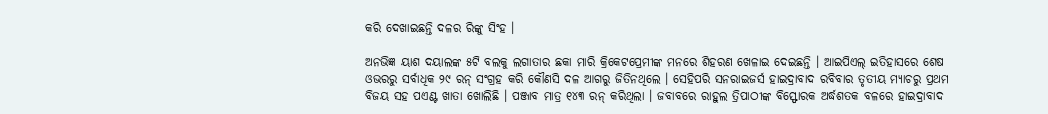କରି ଦେଖାଇଛନ୍ତି ଦଳର ରିଙ୍କୁ ସିଂହ ।

ଅନଭିଜ୍ଞ ୟାଶ ଦୟାଲଙ୍କ ୫ଟି ବଲକୁ ଲଗାତାର ଛକା ମାରି କ୍ରିକେଟପ୍ରେମୀଙ୍କ ମନରେ ଶିହରଣ ଖେଳାଇ ଦେଇଛନ୍ତି । ଆଇପିଏଲ୍ ଇତିହାସରେ ଶେଷ ଓଭରରୁ ସର୍ବାଧିକ ୨୯ ରନ୍ ସଂଗ୍ରହ କରି କୌଣସି ଦଳ ଆଗରୁ ଜିତିନଥିଲେ । ସେହିପରି ସନରାଇଜର୍ସ ହାଇଦ୍ରାବାଦ ରବିବାର ତୃତୀୟ ମ୍ୟାଚରୁ ପ୍ରଥମ ବିଜୟ ସହ ପଏଣ୍ଟ ଖାତା ଖୋଲିଛି । ପଞ୍ଜାବ ମାତ୍ର ୧୪୩ ରନ୍ କରିଥିଲା । ଜବାବରେ ରାହୁଲ ତ୍ରିପାଠୀଙ୍କ ବିସ୍ଫୋରକ ଅର୍ଦ୍ଧଶତକ ବଳରେ ହାଇଦ୍ରାବାଦ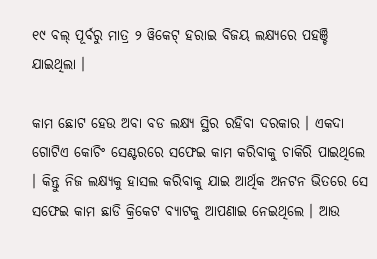୧୯ ବଲ୍ ପୂର୍ବରୁ ମାତ୍ର ୨ ୱିକେଟ୍ ହରାଇ ବିଜୟ ଲକ୍ଷ୍ୟରେ ପହଞ୍ଚି ଯାଇଥିଲା ।

କାମ ଛୋଟ ହେଉ ଅବା ବଡ ଲକ୍ଷ୍ୟ ସ୍ଥିର ରହିବା ଦରକାର । ଏକଦା ଗୋଟିଏ କୋଚିଂ ସେଣ୍ଟରରେ ସଫେଇ କାମ କରିବାକୁ ଚାକିରି ପାଇଥିଲେ । କିନ୍ତୁ ନିଜ ଲକ୍ଷ୍ୟକୁ ହାସଲ କରିବାକୁ ଯାଇ ଆର୍ଥିକ ଅନଟନ ଭିତରେ ସେ ସଫେଇ କାମ ଛାଡି କ୍ରିକେଟ ବ୍ୟାଟକୁ ଆପଣାଇ ନେଇଥିଲେ । ଆଉ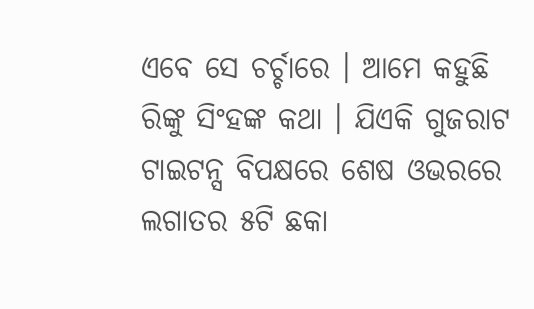ଏବେ ସେ ଚର୍ଚ୍ଚାରେ । ଆମେ କହୁଛି ରିଙ୍କୁ ସିଂହଙ୍କ କଥା । ଯିଏକି ଗୁଜରାଟ ଟାଇଟନ୍ସ ବିପକ୍ଷରେ ଶେଷ ଓଭରରେ ଲଗାତର ୫ଟି ଛକା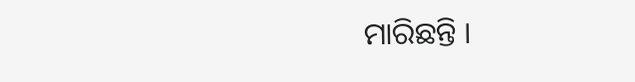ମାରିଛନ୍ତି ।